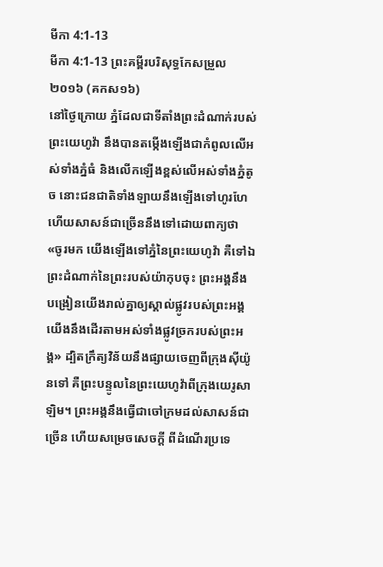មីកា 4:1-13
មីកា 4:1-13 ព្រះគម្ពីរបរិសុទ្ធកែសម្រួល ២០១៦ (គកស១៦)
នៅថ្ងៃក្រោយ ភ្នំដែលជាទីតាំងព្រះដំណាក់របស់ព្រះយេហូវ៉ា នឹងបានតម្កើងឡើងជាកំពូលលើអស់ទាំងភ្នំធំ និងលើកឡើងខ្ពស់លើអស់ទាំងភ្នំតូច នោះជនជាតិទាំងឡាយនឹងឡើងទៅហូរហែ ហើយសាសន៍ជាច្រើននឹងទៅដោយពាក្យថា «ចូរមក យើងឡើងទៅភ្នំនៃព្រះយេហូវ៉ា គឺទៅឯព្រះដំណាក់នៃព្រះរបស់យ៉ាកុបចុះ ព្រះអង្គនឹងបង្រៀនយើងរាល់គ្នាឲ្យស្គាល់ផ្លូវរបស់ព្រះអង្គ យើងនឹងដើរតាមអស់ទាំងផ្លូវច្រករបស់ព្រះអង្គ» ដ្បិតក្រឹត្យវិន័យនឹងផ្សាយចេញពីក្រុងស៊ីយ៉ូនទៅ គឺព្រះបន្ទូលនៃព្រះយេហូវ៉ាពីក្រុងយេរូសាឡិម។ ព្រះអង្គនឹងធ្វើជាចៅក្រមដល់សាសន៍ជាច្រើន ហើយសម្រេចសេចក្ដី ពីដំណើរប្រទេ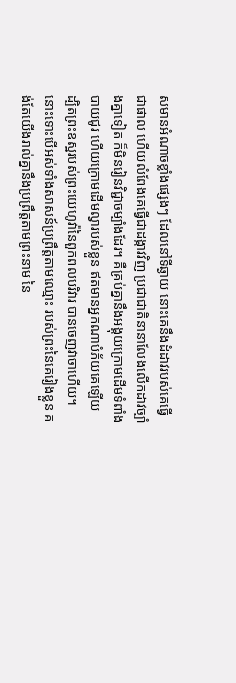សមានអំណាចខ្លាំងផ្សេងៗ ដែលនៅទីឆ្ងាយ នោះគេនឹងដំដាវរបស់គេធ្វើជាផាល ហើយលំពែងគេធ្វើជាដង្កាវវិញ ប្រជាជាតិនានាលែងលើកដាវច្បាំងគ្នាទៀត ក៏មិនរៀនវិជ្ជាចម្បាំងដែរ។ គឺគ្រប់គ្នានឹងអង្គុយក្រោមដើមទំពាំងបាយជូរ ហើយក្រោមដើមល្វារបស់ខ្លួន ឥតមានអ្នកណាបំភ័យគេឡើយ ដ្បិតព្រះឧស្ឋរបស់ព្រះយេហូវ៉ានៃពួកពលបរិវារ បានចេញវាចាហើយ។ នោះទោះបើអស់ទាំងសាសន៍ប្រព្រឹត្តតាមឈ្មោះ របស់ព្រះនៃគេរៀងខ្លួន គង់តែយើងរាល់គ្នានឹងប្រព្រឹត្តតាមព្រះនាម នៃ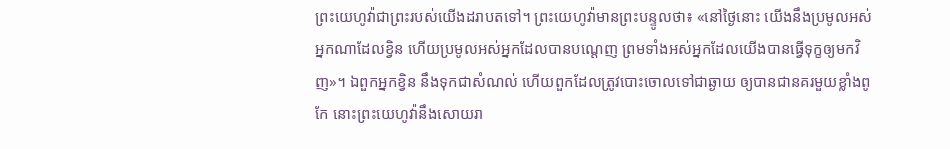ព្រះយេហូវ៉ាជាព្រះរបស់យើងដរាបតទៅ។ ព្រះយេហូវ៉ាមានព្រះបន្ទូលថា៖ «នៅថ្ងៃនោះ យើងនឹងប្រមូលអស់អ្នកណាដែលខ្វិន ហើយប្រមូលអស់អ្នកដែលបានបណ្តេញ ព្រមទាំងអស់អ្នកដែលយើងបានធ្វើទុក្ខឲ្យមកវិញ»។ ឯពួកអ្នកខ្វិន នឹងទុកជាសំណល់ ហើយពួកដែលត្រូវបោះចោលទៅជាឆ្ងាយ ឲ្យបានជានគរមួយខ្លាំងពូកែ នោះព្រះយេហូវ៉ានឹងសោយរា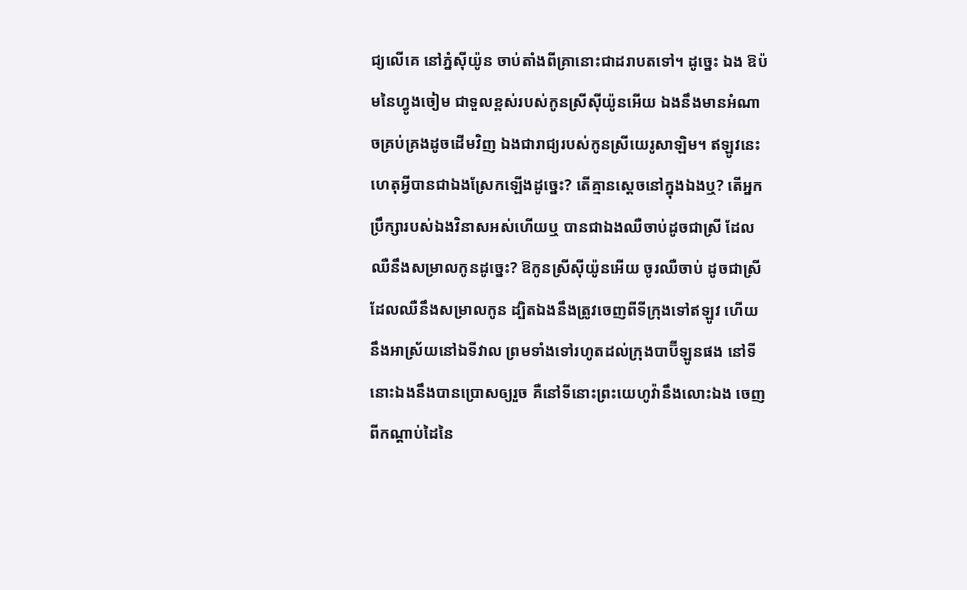ជ្យលើគេ នៅភ្នំស៊ីយ៉ូន ចាប់តាំងពីគ្រានោះជាដរាបតទៅ។ ដូច្នេះ ឯង ឱប៉មនៃហ្វូងចៀម ជាទួលខ្ពស់របស់កូនស្រីស៊ីយ៉ូនអើយ ឯងនឹងមានអំណាចគ្រប់គ្រងដូចដើមវិញ ឯងជារាជ្យរបស់កូនស្រីយេរូសាឡិម។ ឥឡូវនេះ ហេតុអ្វីបានជាឯងស្រែកឡើងដូច្នេះ? តើគ្មានស្តេចនៅក្នុងឯងឬ? តើអ្នកប្រឹក្សារបស់ឯងវិនាសអស់ហើយឬ បានជាឯងឈឺចាប់ដូចជាស្រី ដែលឈឺនឹងសម្រាលកូនដូច្នេះ? ឱកូនស្រីស៊ីយ៉ូនអើយ ចូរឈឺចាប់ ដូចជាស្រីដែលឈឺនឹងសម្រាលកូន ដ្បិតឯងនឹងត្រូវចេញពីទីក្រុងទៅឥឡូវ ហើយនឹងអាស្រ័យនៅឯទីវាល ព្រមទាំងទៅរហូតដល់ក្រុងបាប៊ីឡូនផង នៅទីនោះឯងនឹងបានប្រោសឲ្យរួច គឺនៅទីនោះព្រះយេហូវ៉ានឹងលោះឯង ចេញពីកណ្ដាប់ដៃនៃ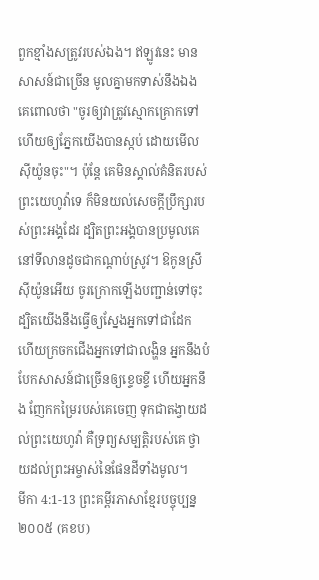ពួកខ្មាំងសត្រូវរបស់ឯង។ ឥឡូវនេះ មានសាសន៍ជាច្រើន មូលគ្នាមកទាស់នឹងឯង គេពោលថា "ចូរឲ្យវាត្រូវស្មោកគ្រោកទៅ ហើយឲ្យភ្នែកយើងបានស្កប់ ដោយមើលស៊ីយ៉ូនចុះ"។ ប៉ុន្តែ គេមិនស្គាល់គំនិតរបស់ព្រះយេហូវ៉ាទេ ក៏មិនយល់សេចក្ដីប្រឹក្សារបស់ព្រះអង្គដែរ ដ្បិតព្រះអង្គបានប្រមូលគេនៅទីលានដូចជាកណ្ដាប់ស្រូវ។ ឱកូនស្រីស៊ីយ៉ូនអើយ ចូរក្រោកឡើងបញ្ជាន់ទៅចុះ ដ្បិតយើងនឹងធ្វើឲ្យស្នែងអ្នកទៅជាដែក ហើយក្រចកជើងអ្នកទៅជាលង្ហិន អ្នកនឹងបំបែកសាសន៍ជាច្រើនឲ្យខ្ទេចខ្ទី ហើយអ្នកនឹង ញែកកម្រៃរបស់គេចេញ ទុកជាតង្វាយដល់ព្រះយេហូវ៉ា គឺទ្រព្យសម្បត្តិរបស់គេ ថ្វាយដល់ព្រះអម្ចាស់នៃផែនដីទាំងមូល។
មីកា 4:1-13 ព្រះគម្ពីរភាសាខ្មែរបច្ចុប្បន្ន ២០០៥ (គខប)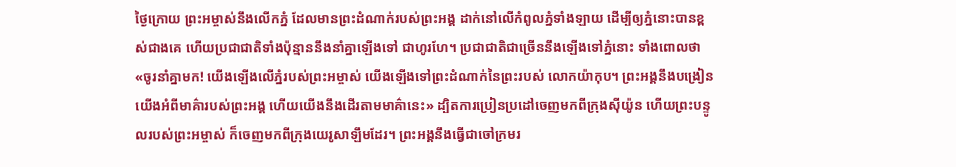ថ្ងៃក្រោយ ព្រះអម្ចាស់នឹងលើកភ្នំ ដែលមានព្រះដំណាក់របស់ព្រះអង្គ ដាក់នៅលើកំពូលភ្នំទាំងឡាយ ដើម្បីឲ្យភ្នំនោះបានខ្ពស់ជាងគេ ហើយប្រជាជាតិទាំងប៉ុន្មាននឹងនាំគ្នាឡើងទៅ ជាហូរហែ។ ប្រជាជាតិជាច្រើននឹងឡើងទៅភ្នំនោះ ទាំងពោលថា «ចូរនាំគ្នាមក! យើងឡើងលើភ្នំរបស់ព្រះអម្ចាស់ យើងឡើងទៅព្រះដំណាក់នៃព្រះរបស់ លោកយ៉ាកុប។ ព្រះអង្គនឹងបង្រៀនយើងអំពីមាគ៌ារបស់ព្រះអង្គ ហើយយើងនឹងដើរតាមមាគ៌ានេះ» ដ្បិតការប្រៀនប្រដៅចេញមកពីក្រុងស៊ីយ៉ូន ហើយព្រះបន្ទូលរបស់ព្រះអម្ចាស់ ក៏ចេញមកពីក្រុងយេរូសាឡឹមដែរ។ ព្រះអង្គនឹងធ្វើជាចៅក្រមរ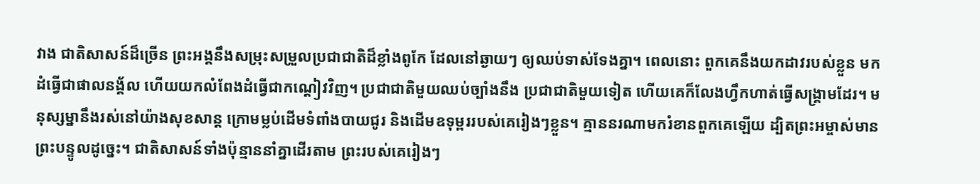វាង ជាតិសាសន៍ដ៏ច្រើន ព្រះអង្គនឹងសម្រុះសម្រួលប្រជាជាតិដ៏ខ្លាំងពូកែ ដែលនៅឆ្ងាយៗ ឲ្យឈប់ទាស់ទែងគ្នា។ ពេលនោះ ពួកគេនឹងយកដាវរបស់ខ្លួន មកដំធ្វើជាផាលនង្គ័ល ហើយយកលំពែងដំធ្វើជាកណ្ដៀវវិញ។ ប្រជាជាតិមួយឈប់ច្បាំងនឹង ប្រជាជាតិមួយទៀត ហើយគេក៏លែងហ្វឹកហាត់ធ្វើសង្គ្រាមដែរ។ មនុស្សម្នានឹងរស់នៅយ៉ាងសុខសាន្ត ក្រោមម្លប់ដើមទំពាំងបាយជូរ និងដើមឧទុម្ពររបស់គេរៀងៗខ្លួន។ គ្មាននរណាមករំខានពួកគេឡើយ ដ្បិតព្រះអម្ចាស់មានព្រះបន្ទូលដូច្នេះ។ ជាតិសាសន៍ទាំងប៉ុន្មាននាំគ្នាដើរតាម ព្រះរបស់គេរៀងៗ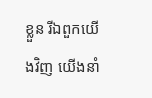ខ្លួន រីឯពួកយើងវិញ យើងនាំ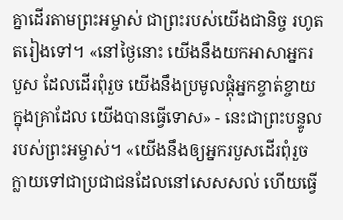គ្នាដើរតាមព្រះអម្ចាស់ ជាព្រះរបស់យើងជានិច្ច រហូតតរៀងទៅ។ «នៅថ្ងៃនោះ យើងនឹងយកអាសាអ្នករបួស ដែលដើរពុំរួច យើងនឹងប្រមូលផ្ដុំអ្នកខ្ចាត់ខ្ចាយក្នុងគ្រាដែល យើងបានធ្វើទោស» - នេះជាព្រះបន្ទូលរបស់ព្រះអម្ចាស់។ «យើងនឹងឲ្យអ្នករបួសដើរពុំរួច ក្លាយទៅជាប្រជាជនដែលនៅសេសសល់ ហើយធ្វើ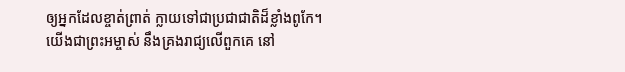ឲ្យអ្នកដែលខ្ចាត់ព្រាត់ ក្លាយទៅជាប្រជាជាតិដ៏ខ្លាំងពូកែ។ យើងជាព្រះអម្ចាស់ នឹងគ្រងរាជ្យលើពួកគេ នៅ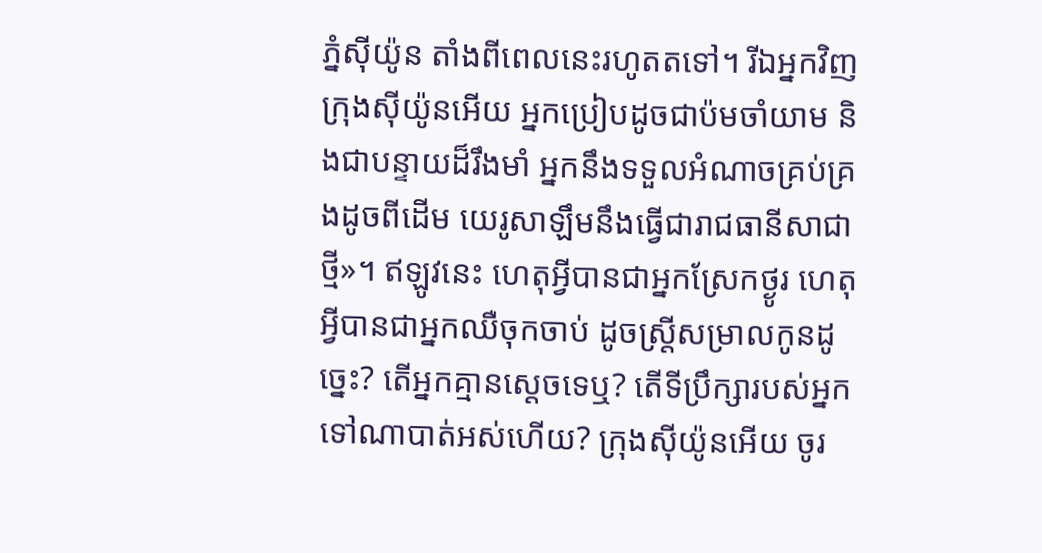ភ្នំស៊ីយ៉ូន តាំងពីពេលនេះរហូតតទៅ។ រីឯអ្នកវិញ ក្រុងស៊ីយ៉ូនអើយ អ្នកប្រៀបដូចជាប៉មចាំយាម និងជាបន្ទាយដ៏រឹងមាំ អ្នកនឹងទទួលអំណាចគ្រប់គ្រងដូចពីដើម យេរូសាឡឹមនឹងធ្វើជារាជធានីសាជាថ្មី»។ ឥឡូវនេះ ហេតុអ្វីបានជាអ្នកស្រែកថ្ងូរ ហេតុអ្វីបានជាអ្នកឈឺចុកចាប់ ដូចស្ត្រីសម្រាលកូនដូច្នេះ? តើអ្នកគ្មានស្ដេចទេឬ? តើទីប្រឹក្សារបស់អ្នកទៅណាបាត់អស់ហើយ? ក្រុងស៊ីយ៉ូនអើយ ចូរ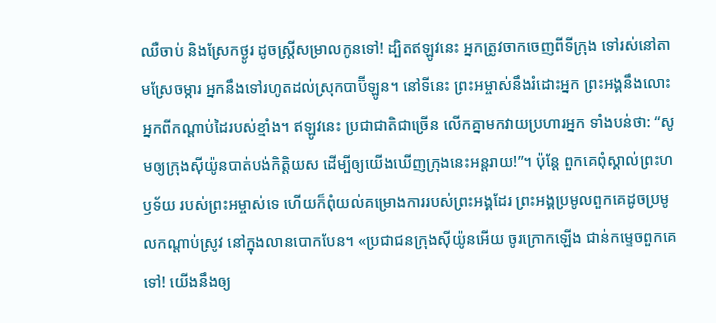ឈឺចាប់ និងស្រែកថ្ងូរ ដូចស្ត្រីសម្រាលកូនទៅ! ដ្បិតឥឡូវនេះ អ្នកត្រូវចាកចេញពីទីក្រុង ទៅរស់នៅតាមស្រែចម្ការ អ្នកនឹងទៅរហូតដល់ស្រុកបាប៊ីឡូន។ នៅទីនេះ ព្រះអម្ចាស់នឹងរំដោះអ្នក ព្រះអង្គនឹងលោះអ្នកពីកណ្ដាប់ដៃរបស់ខ្មាំង។ ឥឡូវនេះ ប្រជាជាតិជាច្រើន លើកគ្នាមកវាយប្រហារអ្នក ទាំងបន់ថា: “សូមឲ្យក្រុងស៊ីយ៉ូនបាត់បង់កិត្តិយស ដើម្បីឲ្យយើងឃើញក្រុងនេះអន្តរាយ!”។ ប៉ុន្តែ ពួកគេពុំស្គាល់ព្រះហឫទ័យ របស់ព្រះអម្ចាស់ទេ ហើយក៏ពុំយល់គម្រោងការរបស់ព្រះអង្គដែរ ព្រះអង្គប្រមូលពួកគេដូចប្រមូលកណ្ដាប់ស្រូវ នៅក្នុងលានបោកបែន។ «ប្រជាជនក្រុងស៊ីយ៉ូនអើយ ចូរក្រោកឡើង ជាន់កម្ទេចពួកគេទៅ! យើងនឹងឲ្យ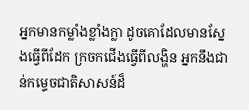អ្នកមានកម្លាំងខ្លាំងក្លា ដូចគោដែលមានស្នែងធ្វើពីដែក ក្រចកជើងធ្វើពីលង្ហិន អ្នកនឹងជាន់កម្ទេចជាតិសាសន៍ដ៏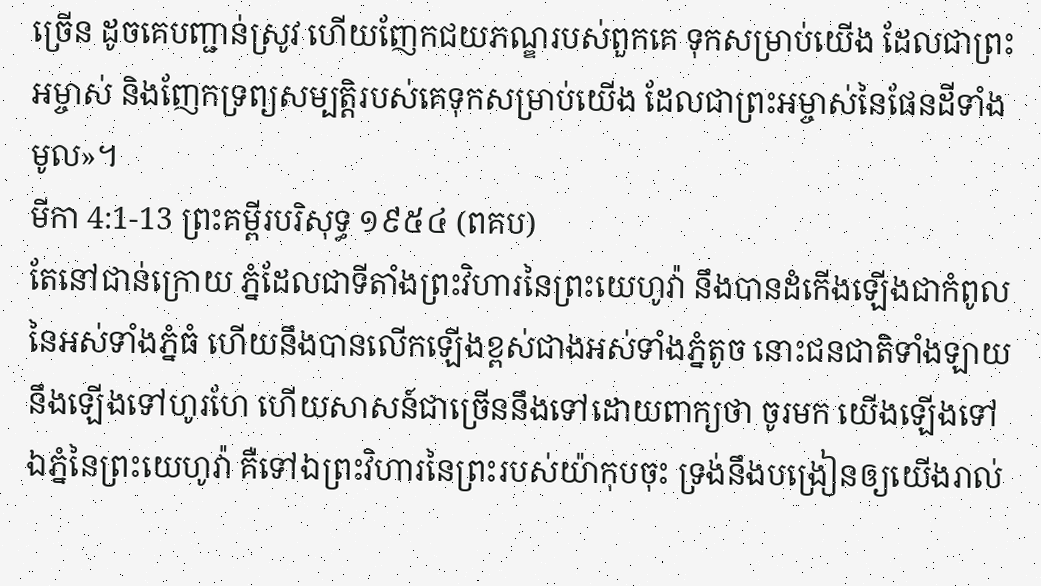ច្រើន ដូចគេបញ្ជាន់ស្រូវ ហើយញែកជយភណ្ឌរបស់ពួកគេ ទុកសម្រាប់យើង ដែលជាព្រះអម្ចាស់ និងញែកទ្រព្យសម្បត្តិរបស់គេទុកសម្រាប់យើង ដែលជាព្រះអម្ចាស់នៃផែនដីទាំងមូល»។
មីកា 4:1-13 ព្រះគម្ពីរបរិសុទ្ធ ១៩៥៤ (ពគប)
តែនៅជាន់ក្រោយ ភ្នំដែលជាទីតាំងព្រះវិហារនៃព្រះយេហូវ៉ា នឹងបានដំកើងឡើងជាកំពូលនៃអស់ទាំងភ្នំធំ ហើយនឹងបានលើកឡើងខ្ពស់ជាងអស់ទាំងភ្នំតូច នោះជនជាតិទាំងឡាយនឹងឡើងទៅហូរហែ ហើយសាសន៍ជាច្រើននឹងទៅដោយពាក្យថា ចូរមក យើងឡើងទៅឯភ្នំនៃព្រះយេហូវ៉ា គឺទៅឯព្រះវិហារនៃព្រះរបស់យ៉ាកុបចុះ ទ្រង់នឹងបង្រៀនឲ្យយើងរាល់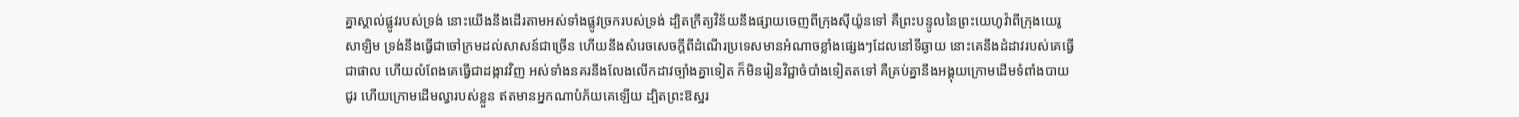គ្នាស្គាល់ផ្លូវរបស់ទ្រង់ នោះយើងនឹងដើរតាមអស់ទាំងផ្លូវច្រករបស់ទ្រង់ ដ្បិតក្រឹត្យវិន័យនឹងផ្សាយចេញពីក្រុងស៊ីយ៉ូនទៅ គឺព្រះបន្ទូលនៃព្រះយេហូវ៉ាពីក្រុងយេរូសាឡិម ទ្រង់នឹងធ្វើជាចៅក្រមដល់សាសន៍ជាច្រើន ហើយនឹងសំរេចសេចក្ដីពីដំណើរប្រទេសមានអំណាចខ្លាំងផ្សេងៗដែលនៅទីឆ្ងាយ នោះគេនឹងដំដាវរបស់គេធ្វើជាផាល ហើយលំពែងគេធ្វើជាដង្កាវវិញ អស់ទាំងនគរនឹងលែងលើកដាវច្បាំងគ្នាទៀត ក៏មិនរៀនវិជ្ជាចំបាំងទៀតតទៅ គឺគ្រប់គ្នានឹងអង្គុយក្រោមដើមទំពាំងបាយជូរ ហើយក្រោមដើមល្វារបស់ខ្លួន ឥតមានអ្នកណាបំភ័យគេឡើយ ដ្បិតព្រះឱស្ឋរ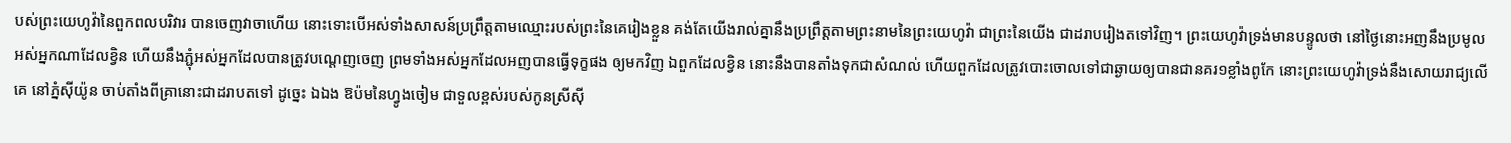បស់ព្រះយេហូវ៉ានៃពួកពលបរិវារ បានចេញវាចាហើយ នោះទោះបើអស់ទាំងសាសន៍ប្រព្រឹត្តតាមឈ្មោះរបស់ព្រះនៃគេរៀងខ្លួន គង់តែយើងរាល់គ្នានឹងប្រព្រឹត្តតាមព្រះនាមនៃព្រះយេហូវ៉ា ជាព្រះនៃយើង ជាដរាបរៀងតទៅវិញ។ ព្រះយេហូវ៉ាទ្រង់មានបន្ទូលថា នៅថ្ងៃនោះអញនឹងប្រមូលអស់អ្នកណាដែលខ្វិន ហើយនឹងភ្ជុំអស់អ្នកដែលបានត្រូវបណ្តេញចេញ ព្រមទាំងអស់អ្នកដែលអញបានធ្វើទុក្ខផង ឲ្យមកវិញ ឯពួកដែលខ្វិន នោះនឹងបានតាំងទុកជាសំណល់ ហើយពួកដែលត្រូវបោះចោលទៅជាឆ្ងាយឲ្យបានជានគរ១ខ្លាំងពូកែ នោះព្រះយេហូវ៉ាទ្រង់នឹងសោយរាជ្យលើគេ នៅភ្នំស៊ីយ៉ូន ចាប់តាំងពីគ្រានោះជាដរាបតទៅ ដូច្នេះ ឯឯង ឱប៉មនៃហ្វូងចៀម ជាទួលខ្ពស់របស់កូនស្រីស៊ី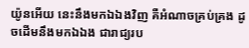យ៉ូនអើយ នេះនឹងមកឯឯងវិញ គឺអំណាចគ្រប់គ្រង ដូចដើមនឹងមកឯឯង ជារាជ្យរប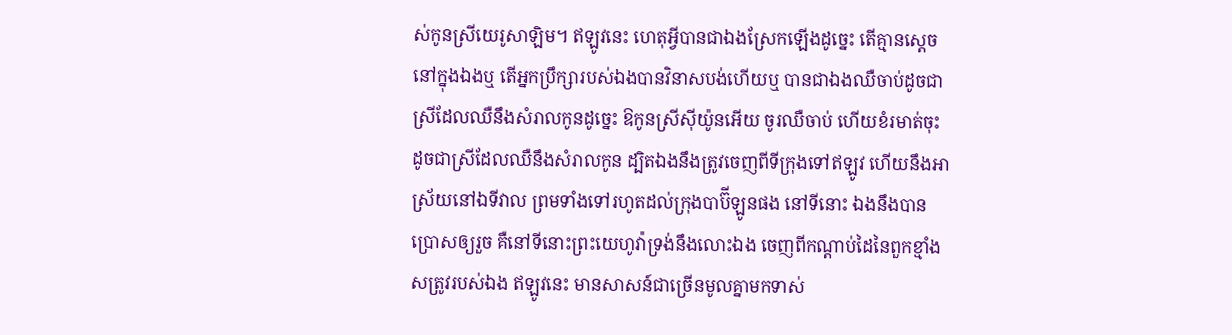ស់កូនស្រីយេរូសាឡិម។ ឥឡូវនេះ ហេតុអ្វីបានជាឯងស្រែកឡើងដូច្នេះ តើគ្មានស្តេចនៅក្នុងឯងឬ តើអ្នកប្រឹក្សារបស់ឯងបានវិនាសបង់ហើយឬ បានជាឯងឈឺចាប់ដូចជាស្រីដែលឈឺនឹងសំរាលកូនដូច្នេះ ឱកូនស្រីស៊ីយ៉ូនអើយ ចូរឈឺចាប់ ហើយខំរមាត់ចុះ ដូចជាស្រីដែលឈឺនឹងសំរាលកូន ដ្បិតឯងនឹងត្រូវចេញពីទីក្រុងទៅឥឡូវ ហើយនឹងអាស្រ័យនៅឯទីវាល ព្រមទាំងទៅរហូតដល់ក្រុងបាប៊ីឡូនផង នៅទីនោះ ឯងនឹងបានប្រោសឲ្យរួច គឺនៅទីនោះព្រះយេហូវ៉ាទ្រង់នឹងលោះឯង ចេញពីកណ្តាប់ដៃនៃពួកខ្មាំងសត្រូវរបស់ឯង ឥឡូវនេះ មានសាសន៍ជាច្រើនមូលគ្នាមកទាស់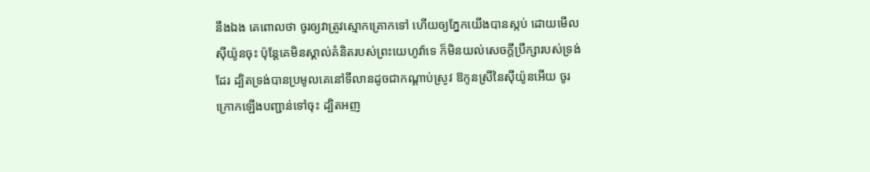នឹងឯង គេពោលថា ចូរឲ្យវាត្រូវស្មោកគ្រោកទៅ ហើយឲ្យភ្នែកយើងបានស្កប់ ដោយមើលស៊ីយ៉ូនចុះ ប៉ុន្តែគេមិនស្គាល់គំនិតរបស់ព្រះយេហូវ៉ាទេ ក៏មិនយល់សេចក្ដីប្រឹក្សារបស់ទ្រង់ដែរ ដ្បិតទ្រង់បានប្រមូលគេនៅទីលានដូចជាកណ្តាប់ស្រូវ ឱកូនស្រីនៃស៊ីយ៉ូនអើយ ចូរក្រោកឡើងបញ្ជាន់ទៅចុះ ដ្បិតអញ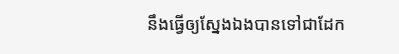នឹងធ្វើឲ្យស្នែងឯងបានទៅជាដែក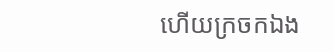ហើយក្រចកឯង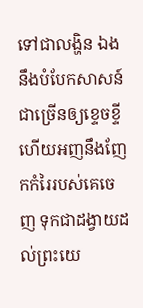ទៅជាលង្ហិន ឯងនឹងបំបែកសាសន៍ជាច្រើនឲ្យខ្ទេចខ្ទី ហើយអញនឹងញែកកំរៃរបស់គេចេញ ទុកជាដង្វាយដល់ព្រះយេ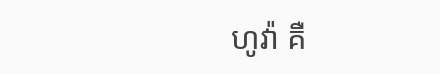ហូវ៉ា គឺ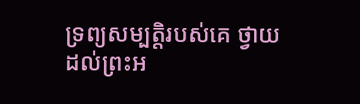ទ្រព្យសម្បត្តិរបស់គេ ថ្វាយដល់ព្រះអ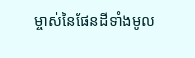ម្ចាស់នៃផែនដីទាំងមូល